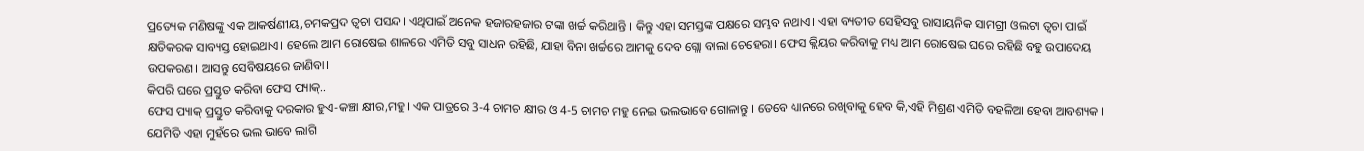ପ୍ରତ୍ୟେକ ମଣିଷଙ୍କୁ ଏକ ଆକର୍ଷଣୀୟ,ଚମକପ୍ରଦ ତ୍ୱଚା ପସନ୍ଦ। ଏଥିପାଇଁ ଅନେକ ହଜାରହଜାର ଟଙ୍କା ଖର୍ଚ୍ଚ କରିଥାନ୍ତି । କିନ୍ତୁ ଏହା ସମସ୍ତଙ୍କ ପକ୍ଷରେ ସମ୍ଭବ ନଥାଏ। ଏହା ବ୍ୟତୀତ ସେହିସବୁ ରାସାୟନିକ ସାମଗ୍ରୀ ଓଲଟା ତ୍ୱଚା ପାଇଁ କ୍ଷତିକରକ ସାବ୍ୟସ୍ତ ହୋଇଥାଏ। ହେଲେ ଆମ ରୋଷେଇ ଶାଳରେ ଏମିତି ସବୁ ସାଧନ ରହିଛି, ଯାହା ବିନା ଖର୍ଚ୍ଚରେ ଆମକୁ ଦେବ ଗ୍ଲୋ ବାଲା ଚେହେରା। ଫେସ କ୍ଲିୟର କରିବାକୁ ମଧ୍ୟ ଆମ ରୋଷେଇ ଘରେ ରହିଛି ବହୁ ଉପାଦେୟ ଉପକରଣ। ଆସନ୍ତୁ ସେବିଷୟରେ ଜାଣିବା।
କିପରି ଘରେ ପ୍ରସ୍ତୁତ କରିବା ଫେସ ପ୍ୟାକ୍..
ଫେସ ପ୍ୟାକ୍ ପ୍ରସ୍ତୁତ କରିବାକୁ ଦରକାର ହୁଏ-କଞ୍ଚା କ୍ଷୀର,ମହୁ। ଏକ ପାତ୍ରରେ 3-4 ଚାମଚ କ୍ଷୀର ଓ 4-5 ଚାମଚ ମହୁ ନେଇ ଭଲଭାବେ ଗୋଳାନ୍ତୁ । ତେବେ ଧ୍ୟାନରେ ରଖିବାକୁ ହେବ କି,ଏହି ମିଶ୍ରଣ ଏମିତି ବହଳିଆ ହେବା ଆବଶ୍ୟକ । ଯେମିତି ଏହା ମୁହଁରେ ଭଲ ଭାବେ ଲାଗି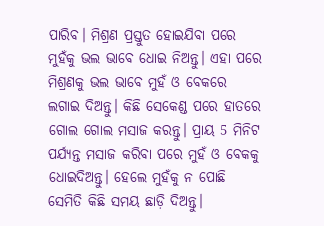ପାରିବ। ମିଶ୍ରଣ ପ୍ରସ୍ତୁତ ହୋଇଯିବା ପରେ ମୁହଁକୁ ଭଲ ଭାବେ ଧୋଇ ନିଅନ୍ତୁ। ଏହା ପରେ ମିଶ୍ରଣକୁ ଭଲ ଭାବେ ମୁହଁ ଓ ବେକରେ ଲଗାଇ ଦିଅନ୍ତୁ। କିଛି ସେକେଣ୍ଡ ପରେ ହାତରେ ଗୋଲ ଗୋଲ ମସାଜ କରନ୍ତୁ। ପ୍ରାୟ 5 ମିନିଟ ପର୍ଯ୍ୟନ୍ତ ମସାଜ କରିବା ପରେ ମୁହଁ ଓ ବେକକୁ ଧୋଇଦିଅନ୍ତୁ। ହେଲେ ମୁହଁକୁ ନ ପୋଛି ସେମିତି କିଛି ସମୟ ଛାଡ଼ି ଦିଅନ୍ତୁ।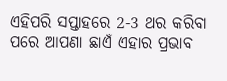ଏହିପରି ସପ୍ତାହରେ 2-3 ଥର କରିବା ପରେ ଆପଣା ଛାଏଁ ଏହାର ପ୍ରଭାବ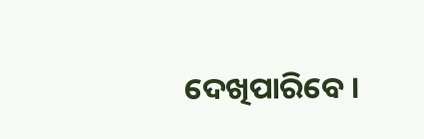ଦେଖିପାରିବେ ।